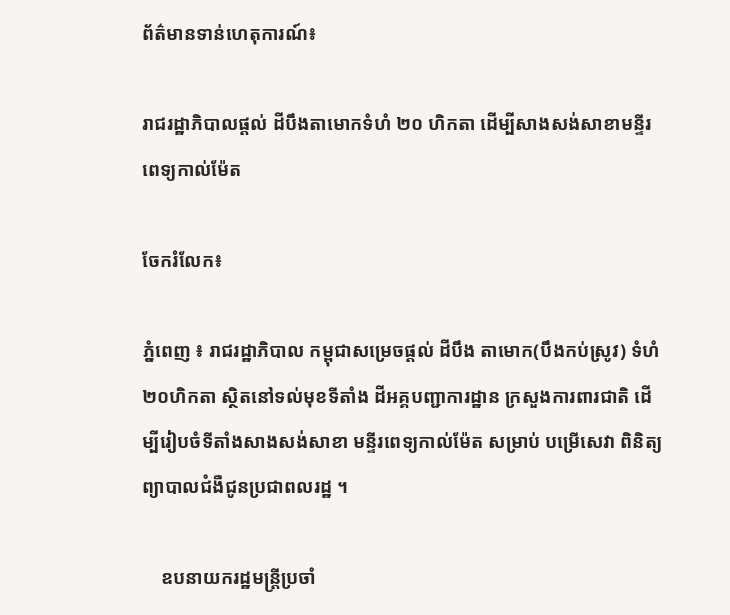ព័ត៌មានទាន់ហេតុការណ៍៖

រាជរដ្ឋាភិបាលផ្តល់ ដីបឹងតាមោកទំហំ ២០ ហិកតា ដើម្បីសាងសង់សាខាមន្ទីរពេទ្យកាល់ម៉ែត

ចែករំលែក៖

ភ្នំពេញ ៖ រាជរដ្ឋាភិបាល កម្ពុជាសម្រេចផ្តល់ ដីបឹង តាមោក(បឹងកប់ស្រូវ) ទំហំ២០ហិកតា ស្ថិតនៅទល់មុខទីតាំង ដីអគ្គបញ្ជាការដ្ឋាន ក្រសួងការពារជាតិ ដើម្បីរៀបចំទីតាំងសាងសង់សាខា មន្ទីរពេទ្យកាល់ម៉ែត សម្រាប់ បម្រើសេវា ពិនិត្យព្យាបាលជំងឺជូនប្រជាពលរដ្ឋ ។

    ឧបនាយករដ្ឋមន្ត្រីប្រចាំ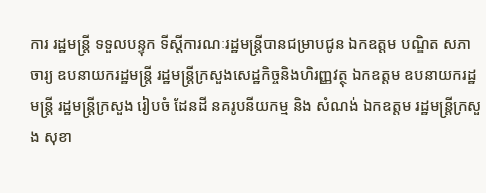ការ រដ្ឋមន្ត្រី ទទួលបន្ទុក ទីស្តីការណៈរដ្ឋមន្ត្រីបានជម្រាបជូន ឯកឧត្តម បណ្ឌិត សភាចារ្យ ឧបនាយករដ្ឋមន្ត្រី រដ្ឋមន្ត្រីក្រសួងសេដ្ឋកិច្ចនិងហិរញ្ញវត្ថុ ឯកឧត្តម ឧបនាយករដ្ឋមន្ត្រី រដ្ឋមន្ត្រីក្រសួង រៀបចំ ដែនដី នគរូបនីយកម្ម និង សំណង់ ឯកឧត្តម រដ្ឋមន្ត្រីក្រសួង សុខា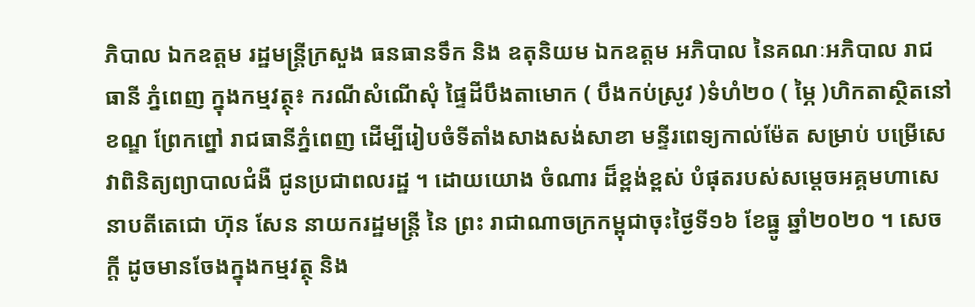ភិបាល ឯកឧត្តម រដ្ឋមន្ត្រីក្រសួង ធនធានទឹក និង ឧតុនិយម ឯកឧត្តម អភិបាល នៃគណៈអភិបាល រាជធានី ភ្នំពេញ ក្នុងកម្មវត្ថុ៖ ករណីសំណើសុំ ផ្ទៃដីបឹងតាមោក ( បឹងកប់ស្រូវ )ទំហំ២០ ( ម្ភៃ )ហិកតាស្ថិតនៅ ខណ្ឌ ព្រែកព្នៅ រាជធានីភ្នំពេញ ដើម្បីរៀបចំទីតាំងសាងសង់សាខា មន្ទីរពេទ្យកាល់ម៉ែត សម្រាប់ បម្រើសេវាពិនិត្យព្យាបាលជំងឺ ជូនប្រជាពលរដ្ឋ ។ ដោយយោង ចំណារ ដ៏ខ្ពង់ខ្ពស់ បំផុតរបស់សម្ដេចអគ្គមហាសេនាបតីតេជោ ហ៊ុន សែន នាយករដ្ឋមន្ត្រី នៃ ព្រះ រាជាណាចក្រកម្ពុជាចុះថ្ងៃទី១៦ ខែធ្នូ ឆ្នាំ២០២០ ។ សេចក្តី ដូចមានចែងក្នុងកម្មវត្ថុ និង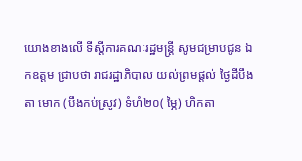យោងខាងលើ ទីស្តីការគណៈរដ្ឋមន្ត្រី សូមជម្រាបជូន ឯកឧត្តម ជ្រាបថា រាជរដ្ឋាភិបាល យល់ព្រមផ្តល់ ថ្ងៃដីបឹង តា មោក (បឹងកប់ស្រូវ) ទំហំ២០( ម្ភៃ) ហិកតា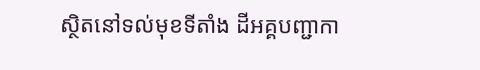ស្ថិតនៅទល់មុខទីតាំង ដីអគ្គបញ្ជាកា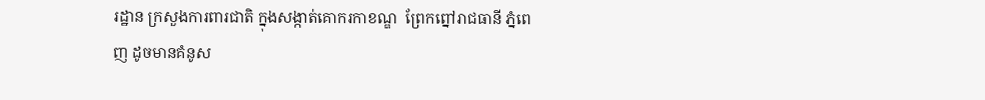រដ្ឋាន ក្រសួងការពារជាតិ ក្នុងសង្កាត់គោករកាខណ្ឌ  ព្រែកព្នៅរាជធានី ភ្នំពេញ ដូចមានគំនូស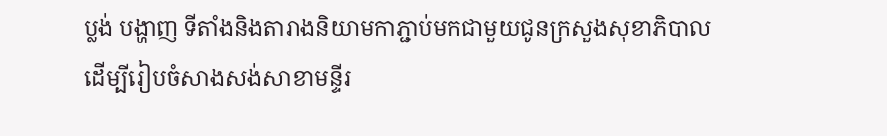ប្លង់ បង្ហាញ ទីតាំងនិងតារាងនិយាមកាភ្ជាប់មកជាមួយជូនក្រសួងសុខាភិបាល ដើម្បីរៀបចំសាងសង់សាខាមន្ទីរ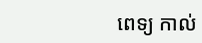ពេទ្យ កាល់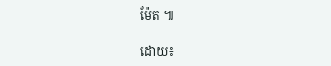ម៉ែត ៕

ដោយ៖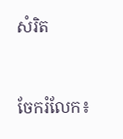សំរិត


ចែករំលែក៖